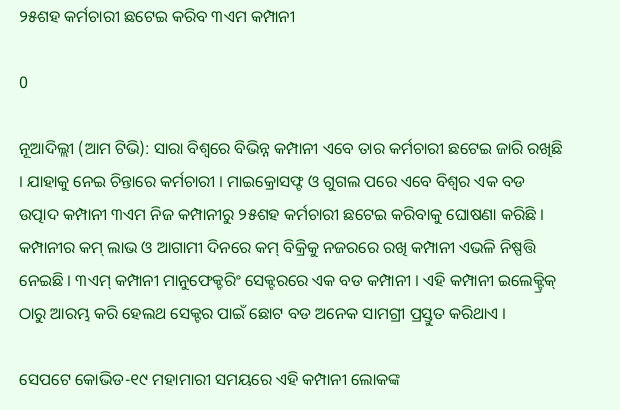୨୫ଶହ କର୍ମଚାରୀ ଛଟେଇ କରିବ ୩ଏମ କମ୍ପାନୀ

0

ନୂଆଦିଲ୍ଲୀ (ଆମ ଟିଭି): ସାରା ବିଶ୍ୱରେ ବିଭିନ୍ନ କମ୍ପାନୀ ଏବେ ତାର କର୍ମଚାରୀ ଛଟେଇ ଜାରି ରଖିଛି । ଯାହାକୁ ନେଇ ଚିନ୍ତାରେ କର୍ମଚାରୀ । ମାଇକ୍ରୋସଫ୍ଟ ଓ ଗୁଗଲ ପରେ ଏବେ ବିଶ୍ୱର ଏକ ବଡ ଉତ୍ପାଦ କମ୍ପାନୀ ୩ଏମ ନିଜ କମ୍ପାନୀରୁ ୨୫ଶହ କର୍ମଚାରୀ ଛଟେଇ କରିବାକୁ ଘୋଷଣା କରିଛି । କମ୍ପାନୀର କମ୍ ଲାଭ ଓ ଆଗାମୀ ଦିନରେ କମ୍ ବିକ୍ରିକୁ ନଜରରେ ରଖି କମ୍ପାନୀ ଏଭଳି ନିଷ୍ପତ୍ତି ନେଇଛି । ୩ଏମ୍ କମ୍ପାନୀ ମାନୁଫେକ୍ଚରିଂ ସେକ୍ଟରରେ ଏକ ବଡ କମ୍ପାନୀ । ଏହି କମ୍ପାନୀ ଇଲେକ୍ଟ୍ରିକ୍ ଠାରୁ ଆରମ୍ଭ କରି ହେଲଥ ସେକ୍ଟର ପାଇଁ ଛୋଟ ବଡ ଅନେକ ସାମଗ୍ରୀ ପ୍ରସ୍ତୁତ କରିଥାଏ ।

ସେପଟେ କୋଭିଡ-୧୯ ମହାମାରୀ ସମୟରେ ଏହି କମ୍ପାନୀ ଲୋକଙ୍କ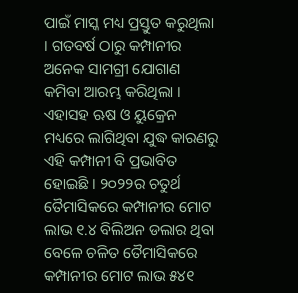ପାଇଁ ମାସ୍କ ମଧ୍ୟ ପ୍ରସ୍ତୁତ କରୁଥିଲା । ଗତବର୍ଷ ଠାରୁ କମ୍ପାନୀର ଅନେକ ସାମଗ୍ରୀ ଯୋଗାଣ କମିବା ଆରମ୍ଭ କରିଥିଲା । ଏହାସହ ଋଷ ଓ ୟୁକ୍ରେନ ମଧ୍ୟରେ ଲାଗିଥିବା ଯୁଦ୍ଧ କାରଣରୁ ଏହି କମ୍ପାନୀ ବି ପ୍ରଭାବିତ ହୋଇଛି । ୨୦୨୨ର ଚତୁର୍ଥ ତୈମାସିକରେ କମ୍ପାନୀର ମୋଟ ଲାଭ ୧.୪ ବିଲିଅନ ଡଲାର ଥିବା ବେଳେ ଚଳିତ ତୈମାସିକରେ କମ୍ପାନୀର ମୋଟ ଲାଭ ୫୪୧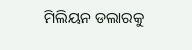ମିଲିୟନ ଡଲାରକୁ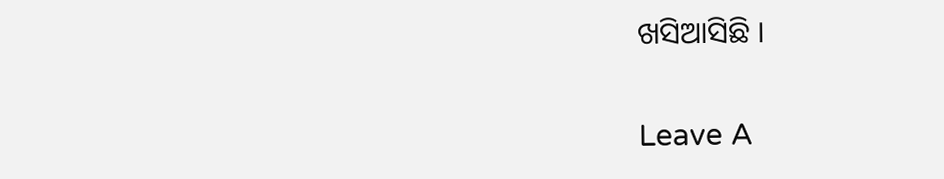ଖସିଆସିଛି ।

Leave A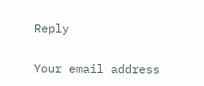Reply

Your email address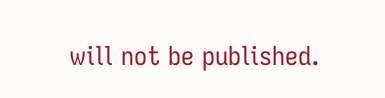will not be published.